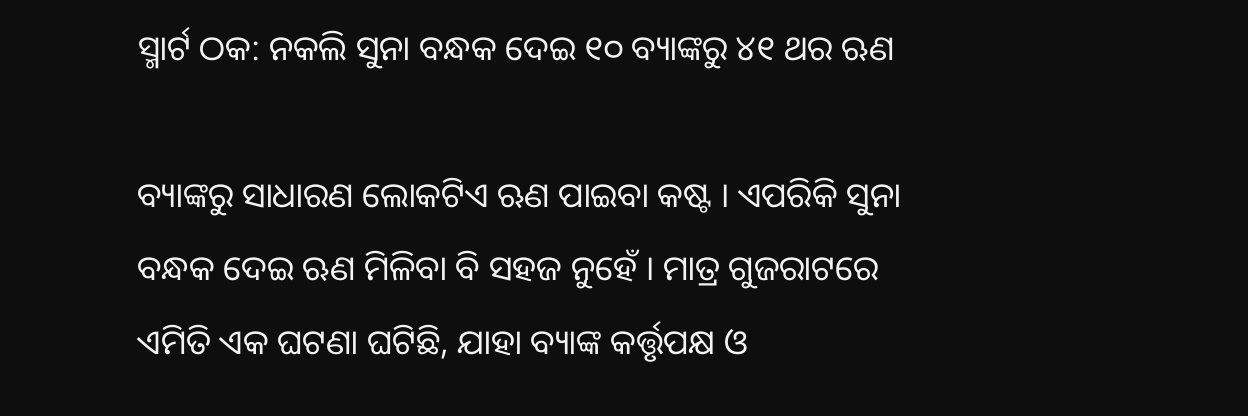ସ୍ମାର୍ଟ ଠକ: ନକଲି ସୁନା ବନ୍ଧକ ଦେଇ ୧୦ ବ୍ୟାଙ୍କରୁ ୪୧ ଥର ଋଣ

ବ୍ୟାଙ୍କରୁ ସାଧାରଣ ଲୋକଟିଏ ଋଣ ପାଇବା କଷ୍ଟ । ଏପରିକି ସୁନା ବନ୍ଧକ ଦେଇ ଋଣ ମିଳିବା ବି ସହଜ ନୁହେଁ । ମାତ୍ର ଗୁଜରାଟରେ ଏମିତି ଏକ ଘଟଣା ଘଟିଛି, ଯାହା ବ୍ୟାଙ୍କ କର୍ତ୍ତୃପକ୍ଷ ଓ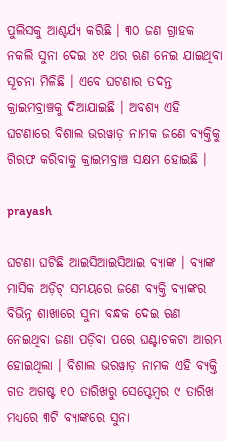ପୁଲିସକୁ ଆଶ୍ଚର୍ଯ୍ୟ କରିଛି । ୩୦ ଜଣ ଗ୍ରାହକ ନକଲି ସୁନା ଦେଇ ୪୧ ଥର ଋଣ ନେଇ ଯାଇଥିବା ସୂଚନା ମିଳିଛି । ଏବେ ଘଟଣାର ତଦନ୍ତ କ୍ରାଇମବ୍ରାଞ୍ଚକୁ ଦିଆଯାଇଛି । ଅବଶ୍ୟ ଏହି ଘଟଣାରେ ବିଶାଲ ଭରୱାଡ଼ ନାମକ ଜଣେ ବ୍ୟକ୍ତିକୁ ଗିରଫ କରିବାକୁ କ୍ରାଇମବ୍ରାଞ୍ଚ ସକ୍ଷମ ହୋଇଛି ।

prayash

ଘଟଣା ଘଟିଛି ଆଇସିଆଇସିଆଇ ବ୍ୟାଙ୍କ । ବ୍ୟାଙ୍କ ମାସିକ ଅଡ଼ିଟ୍ ସମୟରେ ଜଣେ ବ୍ୟକ୍ତି ବ୍ୟାଙ୍କର ବିଭିନ୍ନ ଶାଖାରେ ସୁନା ବନ୍ଧକ ଦେଇ ଋଣ ନେଇଥିବା ଜଣା ପଡ଼ିବା ପରେ ଘଣ୍ଟାଚକଟା ଆରମ୍ଭ ହୋଇଥିଲା । ବିଶାଲ ଭରୱାଡ଼ ନାମକ ଏହି ବ୍ୟକ୍ତି ଗତ ଅଗଷ୍ଟ ୧୦ ତାରିଖରୁ ସେପ୍ଟେମ୍ବର ୯ ତାରିଖ ମଧ୍ୟରେ ୩ଟି ବ୍ୟାଙ୍କରେ ସୁନା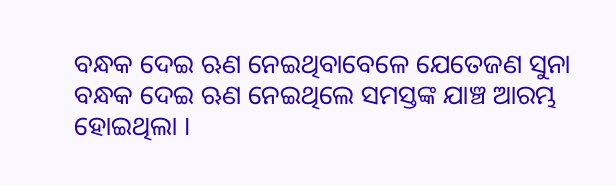ବନ୍ଧକ ଦେଇ ଋଣ ନେଇଥିବାବେଳେ ଯେତେଜଣ ସୁନା ବନ୍ଧକ ଦେଇ ଋଣ ନେଇଥିଲେ ସମସ୍ତଙ୍କ ଯାଞ୍ଚ ଆରମ୍ଭ ହୋଇଥିଲା ।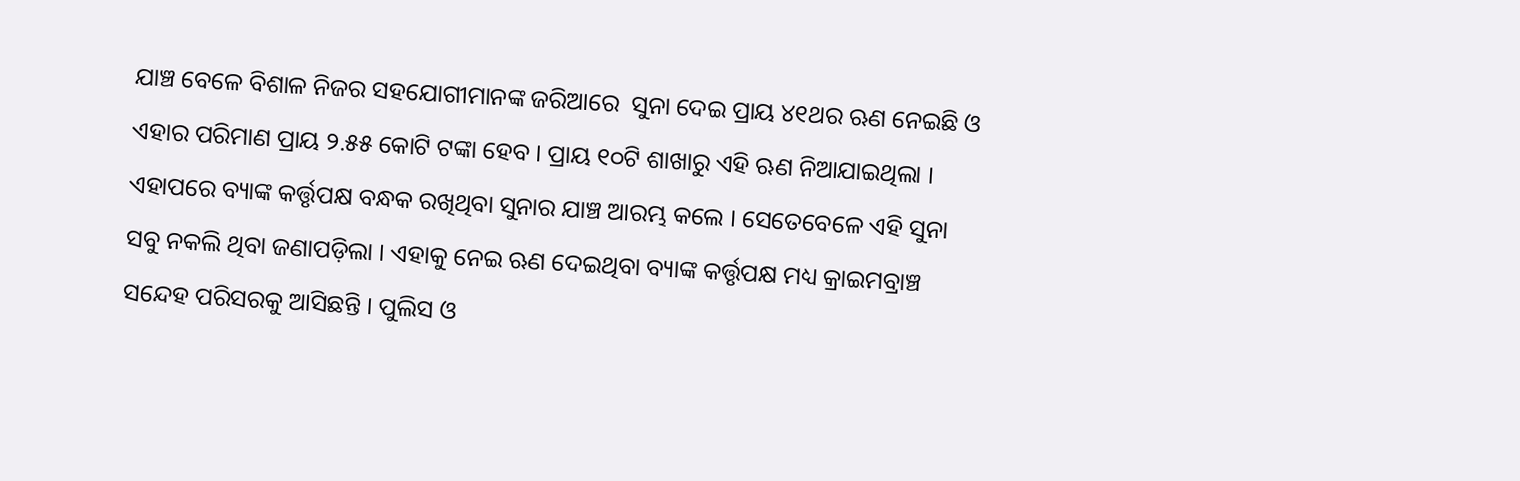ଯାଞ୍ଚ ବେଳେ ବିଶାଳ ନିଜର ସହଯୋଗୀମାନଙ୍କ ଜରିଆରେ  ସୁନା ଦେଇ ପ୍ରାୟ ୪୧ଥର ଋଣ ନେଇଛି ଓ ଏହାର ପରିମାଣ ପ୍ରାୟ ୨.୫୫ କୋଟି ଟଙ୍କା ହେବ । ପ୍ରାୟ ୧୦ଟି ଶାଖାରୁ ଏହି ଋଣ ନିଆଯାଇଥିଲା । ଏହାପରେ ବ୍ୟାଙ୍କ କର୍ତ୍ତୃପକ୍ଷ ବନ୍ଧକ ରଖିଥିବା ସୁନାର ଯାଞ୍ଚ ଆରମ୍ଭ କଲେ । ସେତେବେଳେ ଏହି ସୁନା ସବୁ ନକଲି ଥିବା ଜଣାପଡ଼ିଲା । ଏହାକୁ ନେଇ ଋଣ ଦେଇଥିବା ବ୍ୟାଙ୍କ କର୍ତ୍ତୃପକ୍ଷ ମଧ୍ୟ କ୍ରାଇମବ୍ରାଞ୍ଚ ସନ୍ଦେହ ପରିସରକୁ ଆସିଛନ୍ତି । ପୁଲିସ ଓ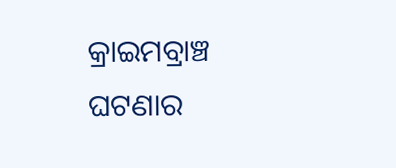କ୍ରାଇମବ୍ରାଞ୍ଚ ଘଟଣାର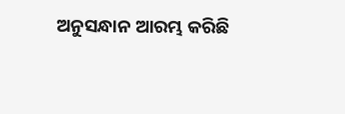ଅନୁସନ୍ଧାନ ଆରମ୍ଭ କରିଛି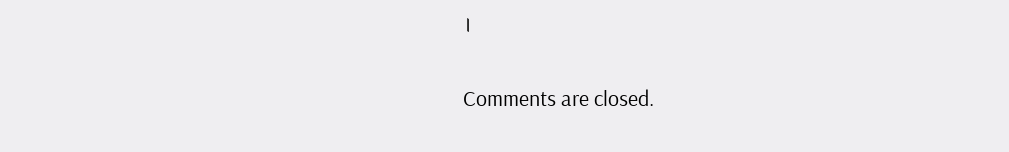।

Comments are closed.